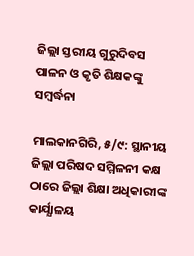ଜିଲ୍ଲା ସ୍ତରୀୟ ଗୁରୁଦିବସ ପାଳନ ଓ କୃତି ଶିକ୍ଷକଙ୍କୁ ସମ୍ୱର୍ଦ୍ଧନା

ମାଲକାନଗିରି, ୫/୯: ସ୍ଥାନୀୟ ଜିଲ୍ଲା ପରିଷଦ ସମ୍ମିଳନୀ କକ୍ଷ ଠାରେ ଜିଲ୍ଲା ଶିକ୍ଷା ଅଧିକାରୀଙ୍କ କାର୍ଯ୍ଯାଳୟ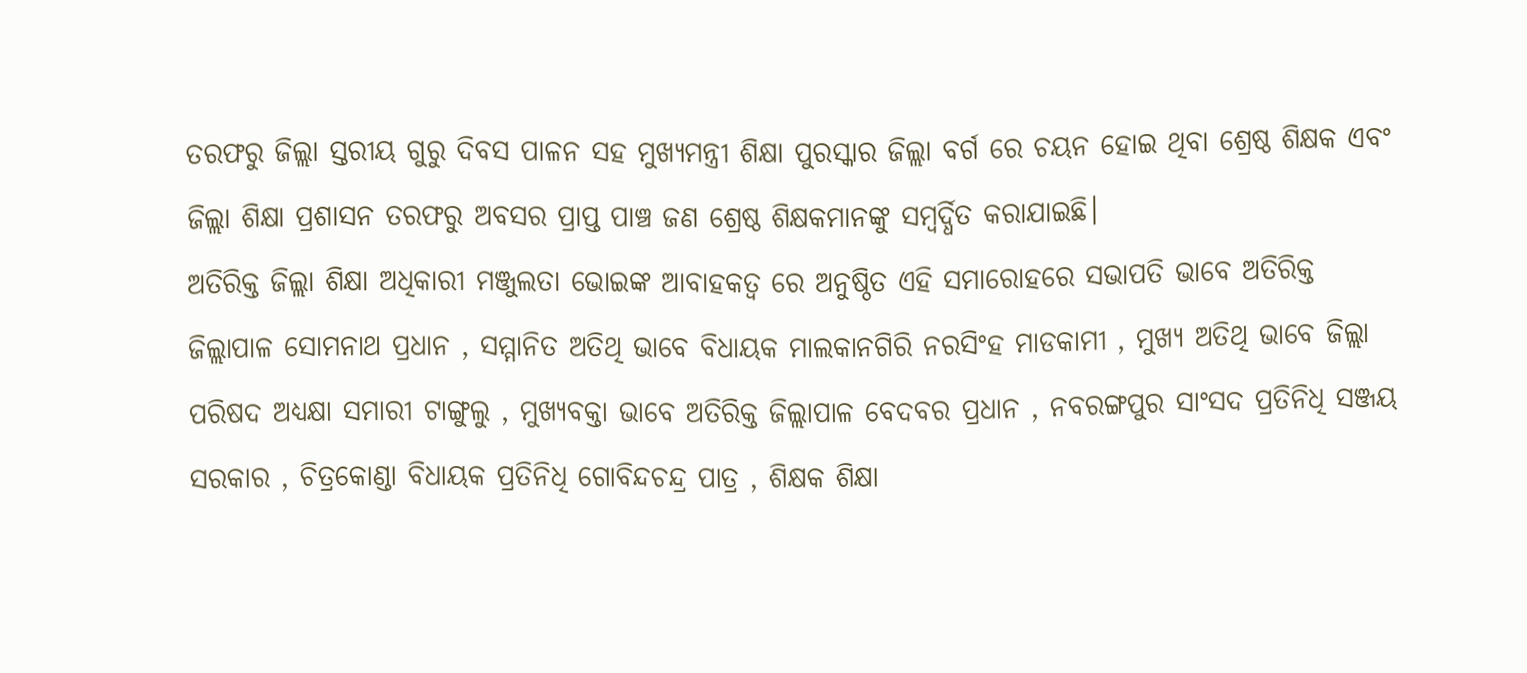ତରଫରୁ ଜିଲ୍ଲା ସ୍ତରୀୟ ଗୁରୁ ଦିବସ ପାଳନ ସହ ମୁଖ୍ୟମନ୍ତ୍ରୀ ଶିକ୍ଷା ପୁରସ୍କାର ଜିଲ୍ଲା ବର୍ଗ ରେ ଚୟନ ହୋଇ ଥିବା ଶ୍ରେଷ୍ଠ ଶିକ୍ଷକ ଏବଂ ଜିଲ୍ଲା ଶିକ୍ଷା ପ୍ରଶାସନ ତରଫରୁ ଅବସର ପ୍ରାପ୍ତ ପାଞ୍ଚ ଜଣ ଶ୍ରେଷ୍ଠ ଶିକ୍ଷକମାନଙ୍କୁ ସମ୍ବର୍ଦ୍ଧିତ କରାଯାଇଛି।
ଅତିରିକ୍ତ ଜିଲ୍ଲା ଶିକ୍ଷା ଅଧିକାରୀ ମଞ୍ଜୁଲତା ଭୋଇଙ୍କ ଆବାହକତ୍ୱ ରେ ଅନୁଷ୍ଠିତ ଏହି ସମାରୋହରେ ସଭାପତି ଭାବେ ଅତିରିକ୍ତ ଜିଲ୍ଲାପାଳ ସୋମନାଥ ପ୍ରଧାନ , ସମ୍ମାନିତ ଅତିଥି ଭାବେ ବିଧାୟକ ମାଲକାନଗିରି ନରସିଂହ ମାଡକାମୀ , ମୁଖ୍ୟ ଅତିଥି ଭାବେ ଜିଲ୍ଲା ପରିଷଦ ଅଧ୍ୟକ୍ଷା ସମାରୀ ଟାଙ୍ଗୁଲୁ , ମୁଖ୍ୟବକ୍ତା ଭାବେ ଅତିରିକ୍ତ ଜିଲ୍ଲାପାଳ ବେଦବର ପ୍ରଧାନ , ନବରଙ୍ଗପୁର ସାଂସଦ ପ୍ରତିନିଧି ସଞ୍ଜୟ ସରକାର , ଚିତ୍ରକୋଣ୍ଡା ବିଧାୟକ ପ୍ରତିନିଧି ଗୋବିନ୍ଦଚନ୍ଦ୍ର ପାତ୍ର , ଶିକ୍ଷକ ଶିକ୍ଷା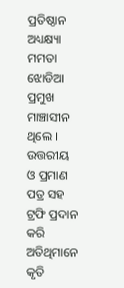ପ୍ରତିଷ୍ଠାନ ଅଧ୍ୟକ୍ଷ୍ୟା ମମତା ଝୋଡିଆ ପ୍ରମୁଖ ମାଞ୍ଚାସୀନ ଥିଲେ ।
ଉତ୍ତରୀୟ ଓ ପ୍ରମାଣ ପତ୍ର ସହ ଟ୍ରଫି ପ୍ରଦାନ କରି ଅତିଥିମାନେ କୃତି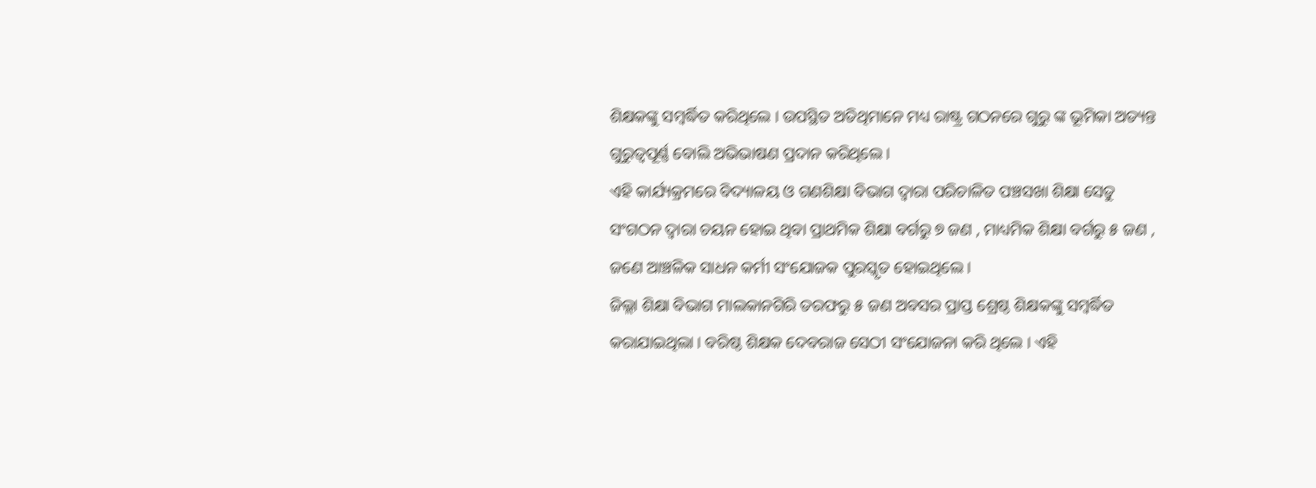ଶିକ୍ଷକଙ୍କୁ ସମ୍ବର୍ଦ୍ଧିତ କରିଥିଲେ । ଉପସ୍ଥିତ ଅତିଥିମାନେ ମଧ୍ୟ ରାଷ୍ଟ୍ର ଗଠନରେ ଗୁରୁ ଙ୍କ ଭୂମିକା ଅତ୍ୟନ୍ତ ଗୁରୁତ୍ୱପୂର୍ଣ୍ଣ ବୋଲି ଅଭିଭାଷଣ ପ୍ରଦାନ କରିଥିଲେ ।
ଏହି କାର୍ଯ୍ୟକ୍ରମରେ ବିଦ୍ୟାଳୟ ଓ ଗଣଶିକ୍ଷା ବିଭାଗ ଦ୍ଵାରା ପରିଚାଳିତ ପଞ୍ଚସଖା ଶିକ୍ଷା ସେତୁ ସଂଗଠନ ଦ୍ୱାରା ଚୟନ ହୋଇ ଥିବା ପ୍ରାଥମିକ ଶିକ୍ଷା ବର୍ଗରୁ ୭ ଜଣ , ମାଧ୍ୟମିକ ଶିକ୍ଷା ବର୍ଗରୁ ୫ ଜଣ , ଜଣେ ଆଞ୍ଚଳିକ ସାଧନ କର୍ମୀ ସଂଯୋଜକ ପୁରସ୍କୃତ ହୋଇଥିଲେ ।
ଜିଲ୍ଲା ଶିକ୍ଷା ବିଭାଗ ମାଲକାନଗିରି ତରଫରୁ ୫ ଜଣ ଅବସର ପ୍ରାପ୍ତ ଶ୍ରେଷ୍ଠ ଶିକ୍ଷକଙ୍କୁ ସମ୍ବର୍ଦ୍ଧିତ କରାଯାଇଥିଲା । ବରିଷ୍ଠ ଶିକ୍ଷକ ଦେବରାଜ ସେଠୀ ସଂଯୋଜନା କରି ଥିଲେ । ଏହି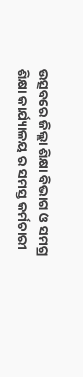ଉତ୍ସବରେ ଜିଲ୍ଲା ଶିକ୍ଷା ବିଭାଗ ଓ ସମଗ୍ର ଶିକ୍ଷା କାର୍ଯ୍ୟାଳୟ ର ସମସ୍ତ କର୍ମଚାରୀ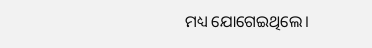ମଧ୍ୟ ଯୋଗେଇଥିଲେ।